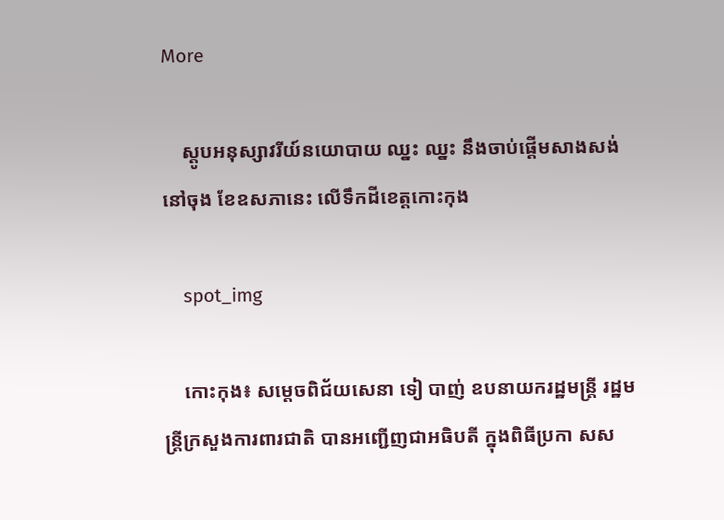More

    ស្តូបអនុស្សាវរីយ៍នយោបាយ ឈ្នះ ឈ្នះ នឹងចាប់ផ្តើមសាងសង់នៅចុង ខែឧសភានេះ លើទឹកដីខេត្តកោះកុង

    spot_img

    កោះកុង៖ សម្តេចពិជ័យសេនា ទៀ បាញ់ ឧបនាយករដ្ឋមន្រ្តី រដ្ឋមន្ត្រីក្រសួងការពារជាតិ បានអញ្ជើញជាអធិបតី ក្នុងពិធីប្រកា សស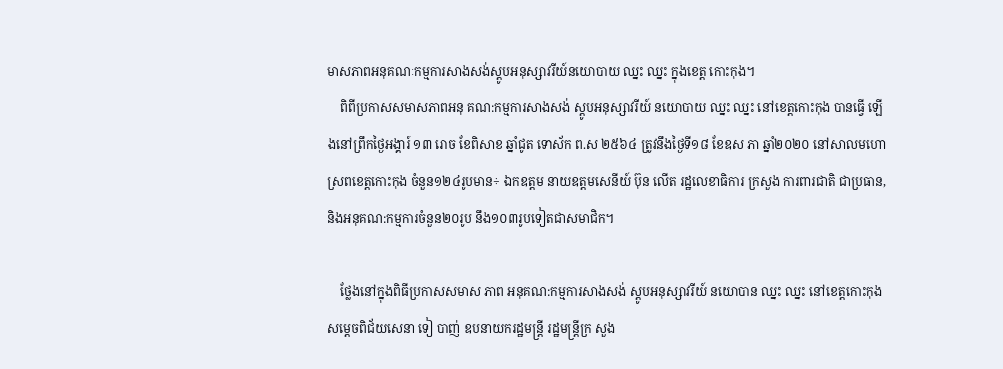មាសភាពអនុគណៈកម្មការសាងសង់ស្តូបអនុស្សាវរីយ៍នយោបាយ ឈ្នះ ឈ្នះ ក្នុងខេត្ត កោះកុង។
    ពិពីប្រកាសសមាសភាពអនុ គណ:កម្មការសាងសង់ ស្តូបអនុស្សាវរីយ៍ នយោបាយ ឈ្នះ ឈ្នះ នៅខេត្តកោះកុង បានធ្វើ ឡើងនៅព្រឹកថ្ងៃអង្គារ៍ ១៣ រោច ខែពិសាខ ឆ្នាំជូត ទោស័ក ព.ស ២៥៦៤ ត្រូវនឹងថ្ងៃទី១៨ ខែឧស ភា ឆ្នាំ២០២០ នៅសាលមហោ ស្រពខេត្តកោះកុង ចំនួន១២៤រូបមាន÷ ឯកឧត្តម នាយឧត្តមសេនីយ៍ ប៊ុន លើត រដ្ឋលេខាធិការ ក្រសួង ការពារជាតិ ជាប្រធាន, និងអនុគណ:កម្មការចំនួន២០រូប នឹង១០៣រូបទៀតជាសមាជិក។

    ថ្លែងនៅក្នុងពិធីប្រកាសសមាស ភាព អនុគណ:កម្មការសាងសង់ ស្តូបអនុស្សាវរីយ៍ នយោបាន ឈ្នះ ឈ្នះ នៅខេត្តកោះកុង សម្តេចពិជ័យសេនា ទៀ បាញ់ ឧបនាយករដ្ឋមន្ត្រី រដ្ឋមន្ត្រីក្រ សួង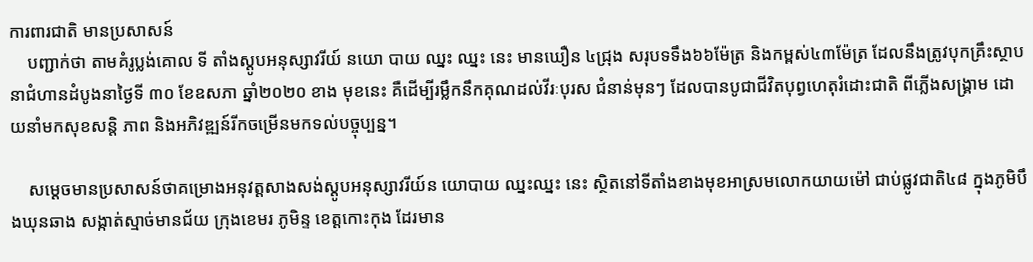ការពារជាតិ មានប្រសាសន៍
    បញ្ជាក់ថា តាមគំរូប្លង់គោល ទី តាំងស្តូបអនុស្សាវរីយ៍ នយោ បាយ ឈ្នះ ឈ្នះ នេះ មានឃឿន ៤ជ្រុង សរុបទទឹង៦៦ម៉ែត្រ និងកម្ពស់៤៣ម៉ែត្រ ដែលនឹងត្រូវបុកគ្រឹះស្ថាបនាជំហានដំបូងនាថ្ងៃទី ៣០ ខែឧសភា ឆ្នាំ២០២០ ខាង មុខនេះ គឺដើម្បីរម្លឹកនឹកគុណដល់វីរៈបុរស ជំនាន់មុនៗ ដែលបានបូជាជីវិតបុព្វហេតុរំដោះជាតិ ពីភ្លើងសង្រ្គាម ដោយនាំមកសុខសន្តិ ភាព និងអភិវឌ្ឍន៍រីកចម្រើនមកទល់បច្ចុប្បន្ន។

    សម្តេចមានប្រសាសន៍ថាគម្រោងអនុវត្តសាងសង់ស្តូបអនុស្សាវរីយ៍ន យោបាយ ឈ្នះឈ្នះ នេះ ស្ថិតនៅទីតាំងខាងមុខអាស្រមលោកយាយម៉ៅ ជាប់ផ្លូវជាតិ៤៨ ក្នុងភូមិបឹងឃុនឆាង សង្កាត់ស្មាច់មានជ័យ ក្រុងខេមរ ភូមិន្ទ ខេត្តកោះកុង ដែរមាន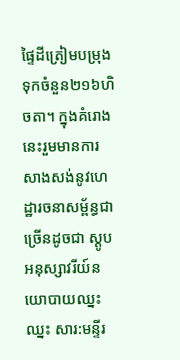ផ្ទៃដីត្រៀមបម្រុងទុកចំនួន២១៦ហិចតា។ ក្នុងគំរោងនេះរួមមានការ សាងសង់នូវហេដ្ឋារចនាសម្ព័ន្ធជាច្រើនដូចជា ស្តូបអនុស្សាវរីយ៍នយោបាយឈ្នះ ឈ្នះ សារ:មន្ទីរ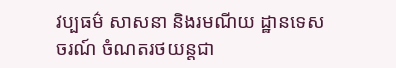វប្បធម៌ សាសនា និងរមណីយ ដ្ឋានទេសចរណ៍ ចំណតរថយន្តជា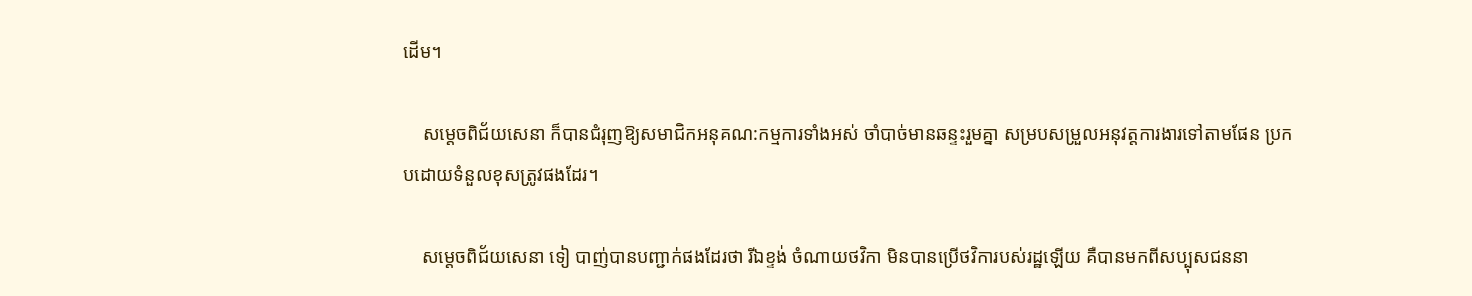ដើម។

    សម្តេចពិជ័យសេនា ក៏បានជំរុញឱ្យសមាជិកអនុគណ:កម្មការទាំងអស់ ចាំបាច់មានឆន្ទះរួមគ្នា សម្របសម្រួលអនុវត្តការងារទៅតាមផែន ប្រកបដោយទំនួលខុសត្រូវផងដែរ។

    សម្តេចពិជ័យសេនា ទៀ បាញ់បានបញ្ជាក់ផងដែរថា រីឯខ្ទង់ ចំណាយថវិកា មិនបានប្រើថវិការបស់រដ្ឋឡើយ គឺបានមកពីសប្បុសជននា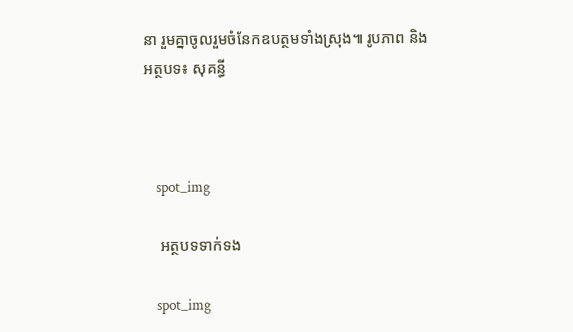នា រួមគ្នាចូលរួមចំនែកឧបត្ថមទាំងស្រុង៕ រូបភាព និងអត្ថបទ៖ សុគន្ធី



    spot_img

    អត្ថបទទាក់ទង

    spot_img